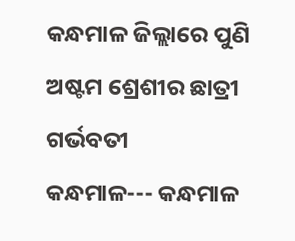କନ୍ଧମାଳ ଜିଲ୍ଲାରେ ପୁଣି ଅଷ୍ଟମ ଶ୍ରେଶୀର ଛାତ୍ରୀ ଗର୍ଭବତୀ
କନ୍ଧମାଳ--- କନ୍ଧମାଳ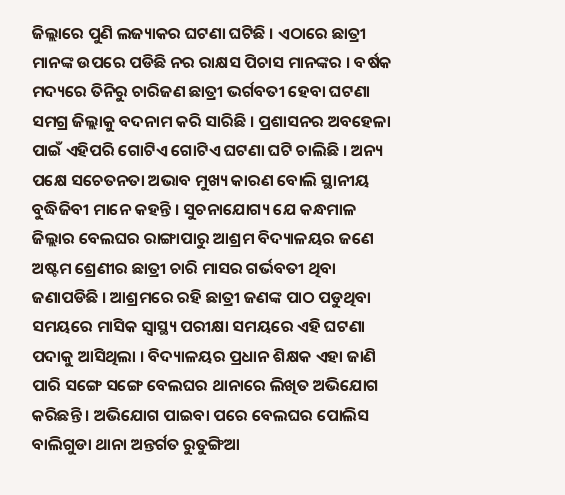ଜିଲ୍ଲାରେ ପୁଣି ଲଜ୍ୟାକର ଘଟଣା ଘଟିଛି । ଏଠାରେ ଛାତ୍ରୀ ମାନଙ୍କ ଉପରେ ପଡିଛି ନର ରାକ୍ଷସ ପିଚାସ ମାନଙ୍କର । ବର୍ଷକ ମଦ୍ୟରେ ତିନିରୁ ଚାରିଜଣ ଛାତ୍ରୀ ଭର୍ଗବତୀ ହେବା ଘଟଣା ସମଗ୍ର ଜିଲ୍ଲାକୁ ବଦନାମ କରି ସାରିଛି । ପ୍ରଶାସନର ଅବହେଳା ପାଇଁ ଏହିପରି ଗୋଟିଏ ଗୋଟିଏ ଘଟଣା ଘଟି ଚାଲିଛି । ଅନ୍ୟ ପକ୍ଷେ ସଚେତନତା ଅଭାବ ମୁଖ୍ୟ କାରଣ ବୋଲି ସ୍ଥାନୀୟ ବୁଦ୍ଧିଜିବୀ ମାନେ କହନ୍ତି । ସୁଚନାଯୋଗ୍ୟ ଯେ କନ୍ଧମାଳ ଜିଲ୍ଲାର ବେଲଘର ରାଙ୍ଗାପାରୁ ଆଶ୍ରମ ବିଦ୍ୟାଳୟର ଜଣେ ଅଷ୍ଟମ ଶ୍ରେଣୀର ଛାତ୍ରୀ ଚାରି ମାସର ଗର୍ଭବତୀ ଥିବା ଜଣାପଡିଛି । ଆଶ୍ରମରେ ରହି ଛାତ୍ରୀ ଜଣଙ୍କ ପାଠ ପଡୁଥିବା ସମୟରେ ମାସିକ ସ୍ୱାସ୍ଥ୍ୟ ପରୀକ୍ଷା ସମୟରେ ଏହି ଘଟଣା ପଦାକୁ ଆସିଥିଲା । ବିଦ୍ୟାଳୟର ପ୍ରଧାନ ଶିକ୍ଷକ ଏହା ଜାଣି ପାରି ସଙ୍ଗେ ସଙ୍ଗେ ବେଲଘର ଥାନାରେ ଲିଖିତ ଅଭିଯୋଗ କରିଛନ୍ତି । ଅଭିଯୋଗ ପାଇବା ପରେ ବେଲଘର ପୋଲିସ ବାଲିଗୁଡା ଥାନା ଅନ୍ତର୍ଗତ ରୁତୁଙ୍ଗିଆ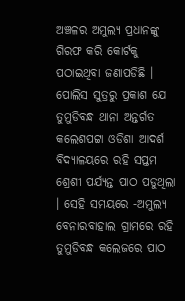ଅଞ୍ଚଳର ଅମୁଲ୍ୟ ପ୍ରଧାନଙ୍କୁ ଗିରଫ କରି କୋର୍ଟକୁ ପଠାଇଥିବା ଜଣାପଡିଛି । ପୋଲିସ ସୁତ୍ରରୁ ପ୍ରକାଶ ଯେ ତୁମୁଡିବନ୍ଧ ଥାନା ଅନ୍ତର୍ଗତ କଲେଶପଟ୍ଟା ଓଡିଶା ଆଦର୍ଶ ବିଦ୍ୟାଳୟରେ ରହି ସପ୍ତମ ଶ୍ରେଶୀ ପର୍ଯ୍ୟନ୍ତ ପାଠ ପଡୁଥିଲା । ସେହି ସମୟରେ -ଅମୁଲ୍ୟ ବେନାରବାହାଲ ଗ୍ରାମରେ ରହି ତୁମୁଡିବନ୍ଧ କଲେଜରେ ପାଠ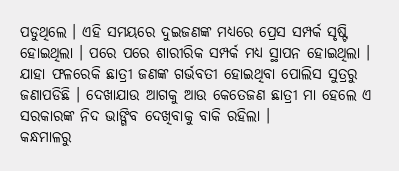ପଡୁଥିଲେ । ଏହି ସମୟରେ ଦୁଇଜଣଙ୍କ ମଧ୍ୟରେ ପ୍ରେସ ସମ୍ପର୍କ ସୃଷ୍ଟି ହୋଇଥିଲା । ପରେ ପରେ ଶାରୀରିକ ସମ୍ପର୍କ ମଧ୍ୟ ସ୍ଥାପନ ହୋଇଥିଲା । ଯାହା ଫଳରେକି ଛାତ୍ରୀ ଜଣଙ୍କ ଗର୍ଭବତୀ ହୋଇଥିବା ପୋଲିସ ସୁତ୍ରରୁ ଜଣାପଡିଛି । ଦେଖାଯାଉ ଆଗକୁ ଆଉ କେତେଜଣ ଛାତ୍ରୀ ମା ହେଲେ ଏ ସରକାରଙ୍କ ନିଦ ଭାଙ୍ଗିବ ଦେଖିବାକୁ ବାକି ରହିଲା ।
କନ୍ଧମାଳରୁ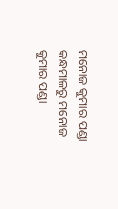ମନୋଜ କୁମାର ପଣ୍ଡା
କନ୍ଧମାଳରୁ ମନୋଜ କୁମାର ପଣ୍ଡା